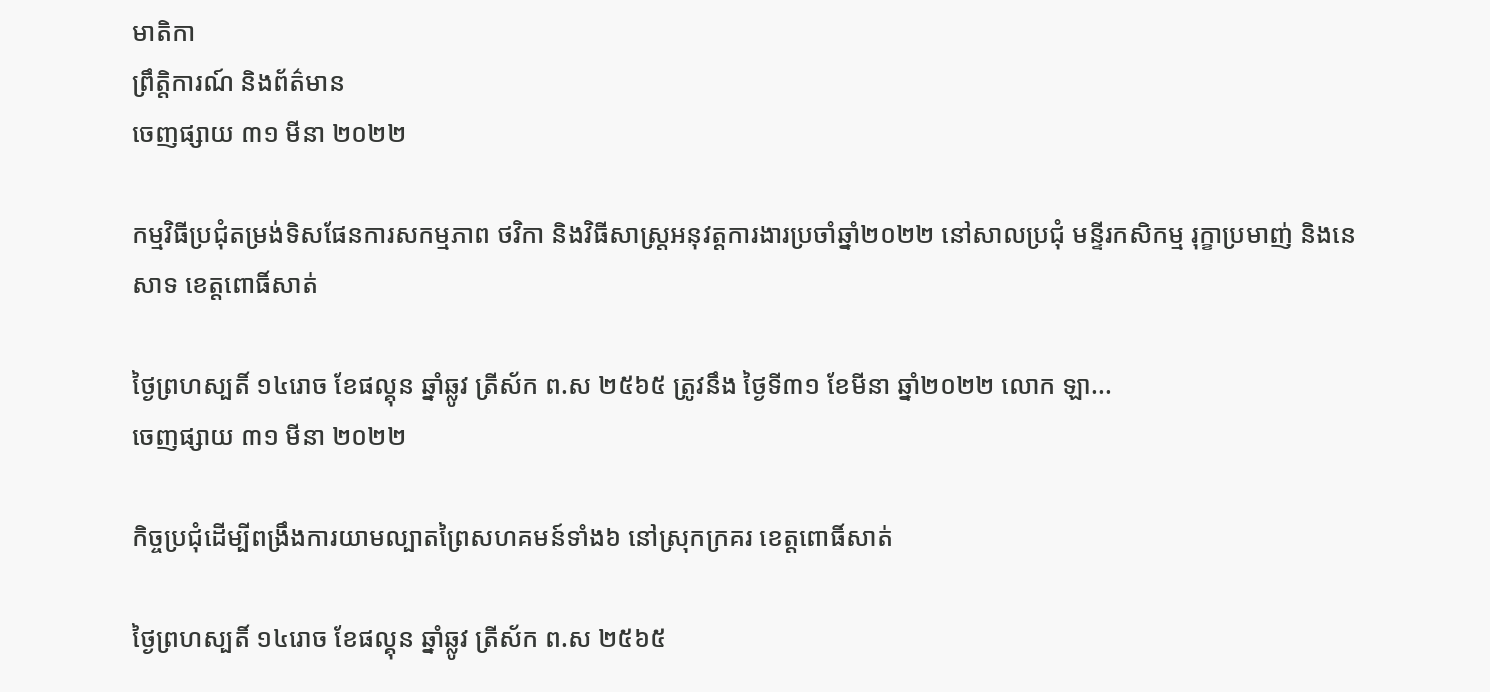មាតិកា
ព្រឹត្តិការណ៍ និងព័ត៌មាន
ចេញផ្សាយ ៣១ មីនា ២០២២

កម្មវិធីប្រជុំតម្រង់ទិសផែនការសកម្មភាព ថវិកា និងវិធីសាស្រ្តអនុវត្តការងារប្រចាំឆ្នាំ២០២២ នៅសាលប្រជុំ មន្ទីរកសិកម្ម រុក្ខាប្រមាញ់ និងនេសាទ ខេត្តពោធិ៍សាត់

ថ្ងៃព្រហស្បតិ៍ ១៤រោច ខែផល្គុន ឆ្នាំឆ្លូវ ត្រីស័ក ព.ស ២៥៦៥ ត្រូវនឹង ថ្ងៃទី៣១ ខែមីនា ឆ្នាំ២០២២ លោក ឡា...
ចេញផ្សាយ ៣១ មីនា ២០២២

កិច្ចប្រជុំដើម្បីពង្រឹងការយាមល្បាតព្រៃសហគមន៍ទាំង៦ នៅស្រុកក្រគរ ខេត្តពោធិ៍សាត់

ថ្ងៃព្រហស្បតិ៍ ១៤រោច ខែផល្គុន ឆ្នាំឆ្លូវ ត្រីស័ក ព.ស ២៥៦៥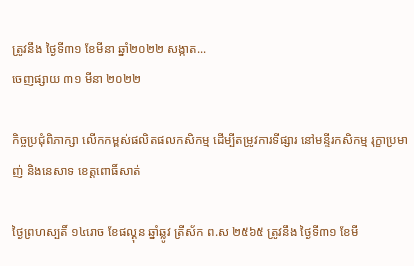ត្រូវនឹង ថ្ងៃទី៣១ ខែមីនា ឆ្នាំ២០២២ សង្កាត...
ចេញផ្សាយ ៣១ មីនា ២០២២

កិច្ចប្រជុំពិភាក្សា លើកកម្ពស់ផលិតផលកសិកម្ម ដើម្បីតម្រូវការទីផ្សារ នៅមន្ទីរកសិកម្ម រុក្ខាប្រមាញ់ និងនេសាទ ខេត្តពោធិ៍សាត់

ថ្ងៃព្រហស្បតិ៍ ១៤រោច ខែផល្គុន ឆ្នាំឆ្លូវ ត្រីស័ក ព.ស ២៥៦៥ ត្រូវនឹង ថ្ងៃទី៣១ ខែមី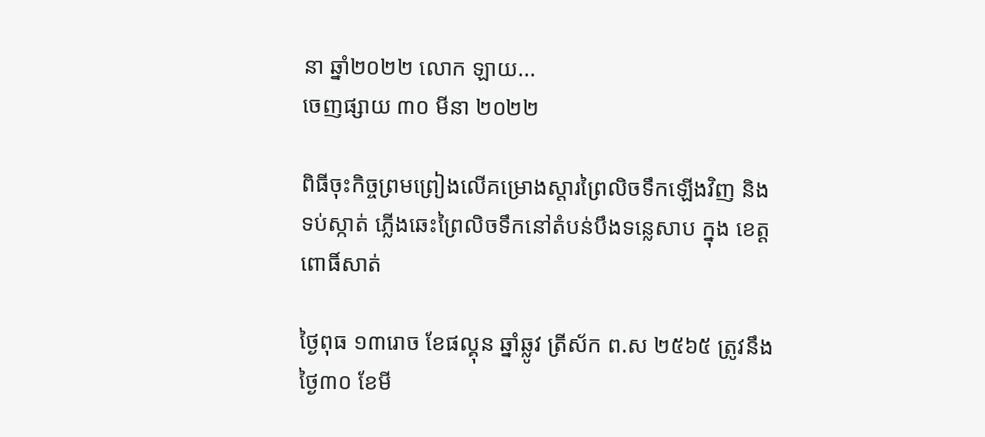នា ឆ្នាំ២០២២ លោក ឡាយ...
ចេញផ្សាយ ៣០ មីនា ២០២២

ពិធីចុះកិច្ចព្រមព្រៀងលេីគម្រោងស្ដារព្រៃលិចទឹកឡេីងវិញ និងទប់ស្កាត់ ភ្លេីងឆេះព្រៃលិចទឹកនៅតំបន់បឹងទន្លេសាប ក្នុង ខេត្តពោធិ៍សាត់

ថ្ងៃពុធ ១៣រោច ខែផល្គុន ឆ្នាំឆ្លូវ ត្រីស័ក ព.ស ២៥៦៥ ត្រូវនឹងថ្ងៃ៣០ ខែមី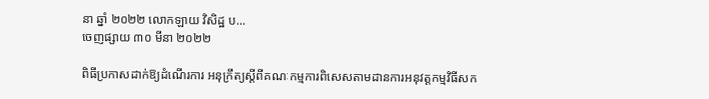នា ឆ្នាំ ២០២២ លោកឡាយ វិសិដ្ឋ ប...
ចេញផ្សាយ ៣០ មីនា ២០២២

ពិធីប្រកាសដាក់ឱ្យដំណើរការ អនុក្រឹត្យស្តីពីគណៈកម្មការពិសេសតាមដានការអនុវត្តកម្មវិធីសក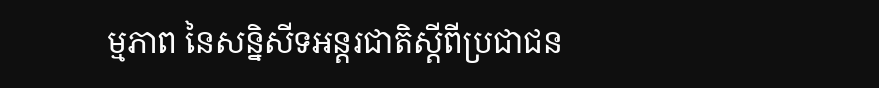ម្មភាព នៃសន្និសីទអន្តរជាតិស្តីពីប្រជាជន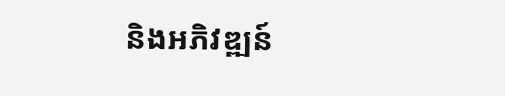និងអភិវឌ្ឍន៍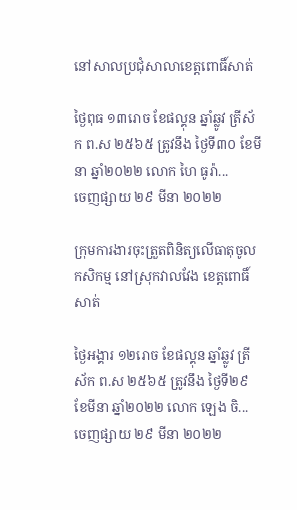នៅសាលប្រជុំសាលាខេត្តពោធិ៍សាត់

ថ្ងៃពុធ ១៣រោច ខែផល្គុន ឆ្នាំឆ្លូវ ត្រីស័ក ព.ស ២៥៦៥ ត្រូវនឹង ថ្ងៃទី៣០ ខែមីនា ឆ្នាំ២០២២ លោក ហៃ ធូរ៉ា...
ចេញផ្សាយ ២៩ មីនា ២០២២

ក្រុមការងារចុះត្រួតពិនិត្យលេីធាតុចូលកសិកម្ម នៅស្រុកវាលវែង ខេត្តពោធិ៍សាត់

ថ្ងៃអង្គារ ១២រោច ខែផល្គុន ឆ្នាំឆ្លូវ ត្រីស័ក ព.ស ២៥៦៥ ត្រូវនឹង ថ្ងៃទី២៩ ខែមីនា ឆ្នាំ២០២២ លោក ឡេង ចិ...
ចេញផ្សាយ ២៩ មីនា ២០២២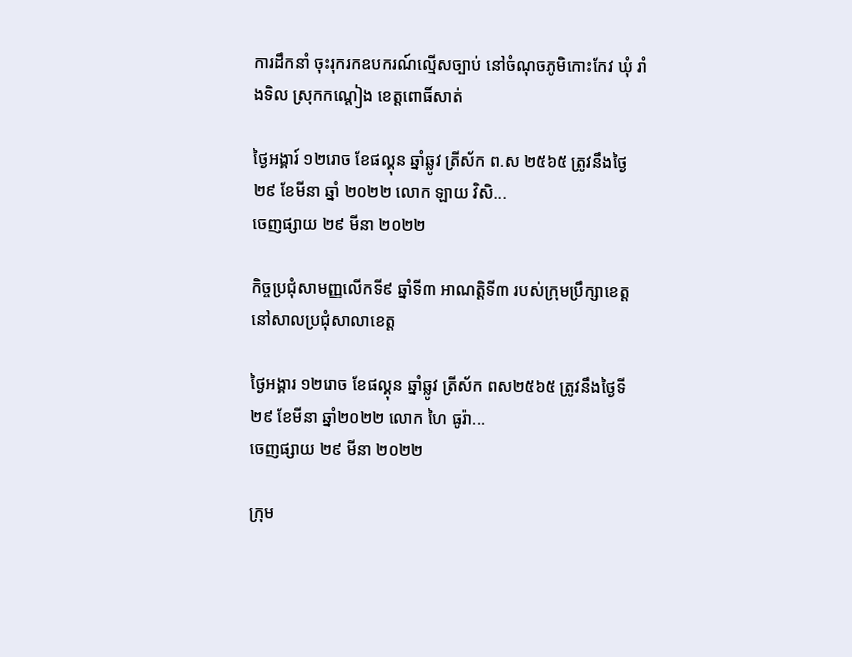ការដឹកនាំ ចុះរុករកឧបករណ៍ល្មើសច្បាប់ នៅចំណុចភូមិកោះកែវ ឃុំ រាំងទិល ស្រុកកណ្តៀង ខេត្តពោធិ៍សាត់

ថ្ងៃអង្គារ៍ ១២រោច ខែផល្គុន ឆ្នាំឆ្លូវ ត្រីស័ក ព.ស ២៥៦៥ ត្រូវនឹងថ្ងៃ២៩ ខែមីនា ឆ្នាំ ២០២២ លោក ឡាយ វិសិ...
ចេញផ្សាយ ២៩ មីនា ២០២២

កិច្ចប្រជុំសាមញ្ញលើកទី៩ ឆ្នាំទី៣ អាណត្តិទី៣ របស់ក្រុមប្រឹក្សាខេត្ត នៅសាលប្រជុំសាលាខេត្ត

ថ្ងៃអង្គារ ១២រោច ខែផល្គុន ឆ្នាំឆ្លូវ ត្រីស័ក ពស២៥៦៥ ត្រូវនឹងថ្ងៃទី២៩ ខែមីនា ឆ្នាំ២០២២ លោក ហៃ ធូរ៉ា...
ចេញផ្សាយ ២៩ មីនា ២០២២

ក្រុម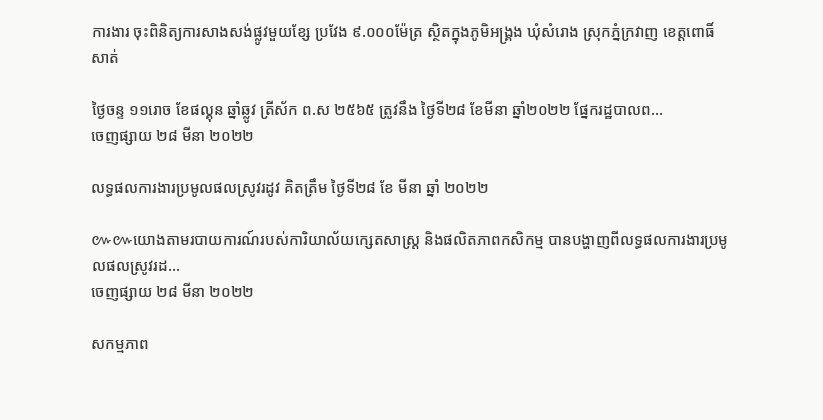ការងារ ចុះពិនិត្យការសាងសង់ផ្លូវមួយខ្សែ ប្រវែង ៩.០០០ម៉ែត្រ ស្ថិតក្នុងភូមិអង្គ្រង ឃុំសំរោង ស្រុកភ្នំក្រវាញ ខេត្តពោធិ៍សាត់

ថ្ងៃចន្ទ ១១រោច ខែផល្គុន ឆ្នាំឆ្លូវ ត្រីស័ក ព.ស ២៥៦៥ ត្រូវនឹង ថ្ងៃទី២៨ ខែមីនា ឆ្នាំ២០២២ ផ្នែករដ្ឋបាលព...
ចេញផ្សាយ ២៨ មីនា ២០២២

លទ្ធផលការងារប្រមូលផលស្រូវរដូវ គិតត្រឹម ថ្ងៃទី២៨ ខែ មីនា ឆ្នាំ ២០២២

៚៚យោងតាមរបាយការណ៍របស់ការិយាល័យក្សេតសាស្រ្ត និងផលិតភាពកសិកម្ម បានបង្ហាញពីលទ្ធផលការងារប្រមូលផលស្រូវរដ...
ចេញផ្សាយ ២៨ មីនា ២០២២

សកម្មភាព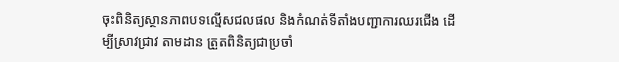ចុះពិនិត្យស្ថានភាពបទល្មើសជលផល និងកំណត់ទីតាំងបញ្ជាការឈរជើង ដើម្បីស្រាវជ្រាវ តាមដាន ត្រួតពិនិត្យជាប្រចាំ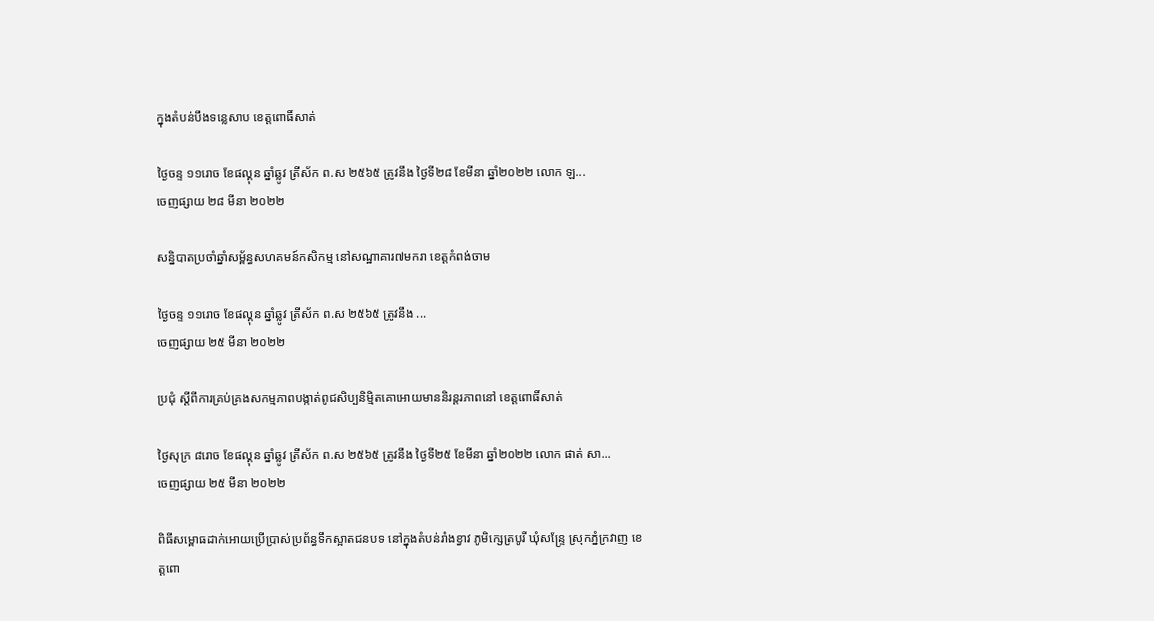ក្នុងតំបន់បឹងទន្លេសាប ខេត្តពោធិ៍សាត់

ថ្ងៃចន្ទ ១១រោច ខែផល្គុន ឆ្នាំឆ្លូវ ត្រីស័ក ព.ស ២៥៦៥ ត្រូវនឹង ថ្ងៃទី២៨ ខែមីនា ឆ្នាំ២០២២ លោក ឡ...
ចេញផ្សាយ ២៨ មីនា ២០២២

សន្និបាតប្រចាំឆ្នាំសម្ព័ន្ធសហគមន៍កសិកម្ម នៅសណ្ឋាគារ៧មករា ខេត្តកំពង់ចាម

ថ្ងៃចន្ទ ១១រោច ខែផល្គុន ឆ្នាំឆ្លូវ ត្រីស័ក ព.ស ២៥៦៥ ត្រូវនឹង ...
ចេញផ្សាយ ២៥ មីនា ២០២២

ប្រជុំ ស្ដីពីការគ្រប់គ្រងសកម្មភាពបង្កាត់ពូជសិប្បនិម្មិតគោអោយមាននិរន្តរភាពនៅ ខេត្តពោធិ៍សាត់

ថ្ងៃសុក្រ ៨រោច ខែផល្គុន ឆ្នាំឆ្លូវ ត្រីស័ក ព.ស ២៥៦៥ ត្រូវនឹង ថ្ងៃទី២៥ ខែមីនា ឆ្នាំ២០២២ លោក ផាត់ សា...
ចេញផ្សាយ ២៥ មីនា ២០២២

ពិធីសម្ពោធដាក់អោយប្រើប្រាស់ប្រព័ន្ធទឹកស្អាតជនបទ នៅក្នុងតំបន់រាំងខ្វាវ ភូមិក្សេត្របូរី ឃុំសន្ទ្រែ ស្រុកភ្នំក្រវាញ ខេត្តពោ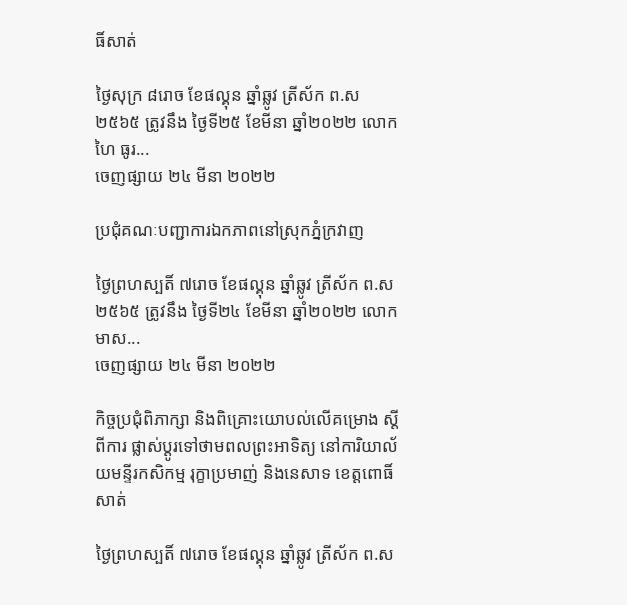ធិ៍សាត់

ថ្ងៃសុក្រ ៨រោច ខែផល្គុន ឆ្នាំឆ្លូវ ត្រីស័ក ព.ស ២៥៦៥ ត្រូវនឹង ថ្ងៃទី២៥ ខែមីនា ឆ្នាំ២០២២ លោក ហៃ ធូរ...
ចេញផ្សាយ ២៤ មីនា ២០២២

ប្រជុំគណៈបញ្ជាការឯកភាពនៅស្រុកភ្នំក្រវាញ

ថ្ងៃព្រហស្បតិ៍ ៧រោច ខែផល្គុន ឆ្នាំឆ្លូវ ត្រីស័ក ព.ស ២៥៦៥ ត្រូវនឹង ថ្ងៃទី២៤ ខែមីនា ឆ្នាំ២០២២ លោក មាស...
ចេញផ្សាយ ២៤ មីនា ២០២២

កិច្ចប្រជុំពិភាក្សា និងពិគ្រោះយោបល់លើគម្រោង ស្ដីពីការ ផ្លាស់ប្ដូរទៅថាមពលព្រះអាទិត្យ នៅការិយាល័យមន្ទីរកសិកម្ម រុក្ខាប្រមាញ់ និងនេសាទ ខេត្តពោធិ៍សាត់

ថ្ងៃព្រហស្បតិ៍ ៧រោច ខែផល្គុន ឆ្នាំឆ្លូវ ត្រីស័ក ព.ស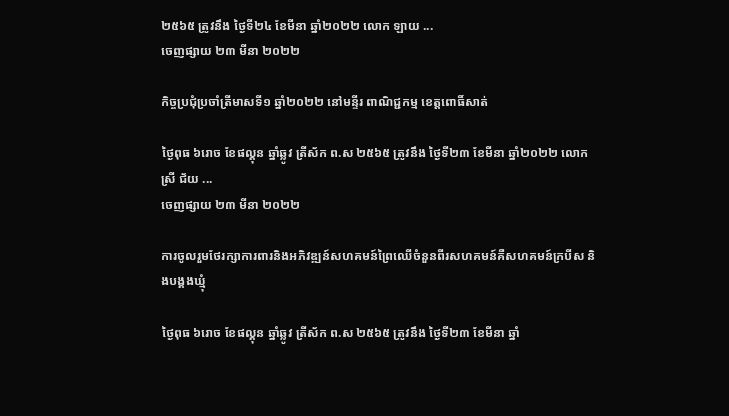២៥៦៥ ត្រូវនឹង ថ្ងៃទី២៤ ខែមីនា ឆ្នាំ២០២២ លោក ឡាយ ...
ចេញផ្សាយ ២៣ មីនា ២០២២

កិច្ចប្រជុំប្រចាំត្រីមាសទី១ ឆ្នាំ២០២២ នៅមន្ទីរ ពាណិជ្ជកម្ម ខេត្តពោធិ៍សាត់

ថ្ងៃពុធ ៦រោច ខែផល្គុន ឆ្នាំឆ្លូវ ត្រីស័ក ព.ស ២៥៦៥ ត្រូវនឹង ថ្ងៃទី២៣ ខែមីនា ឆ្នាំ២០២២ លោកស្រី ជ័យ ...
ចេញផ្សាយ ២៣ មីនា ២០២២

ការចូលរួមថែរក្សាការពារនិងអភិវឌ្ឍន៍សហគមន៍ព្រៃឈើចំនួនពីរសហគមន៍គឺសហគមន៍ក្របីស និងបង្គងឃ្មុំ

ថ្ងៃពុធ ៦រោច ខែផល្គុន ឆ្នាំឆ្លូវ ត្រីស័ក ព.ស ២៥៦៥ ត្រូវនឹង ថ្ងៃទី២៣ ខែមីនា ឆ្នាំ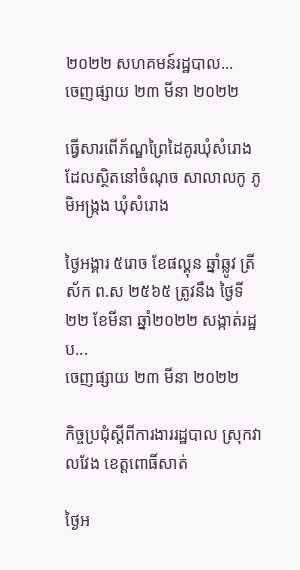២០២២ សហគមន៍រដ្ឋបាល...
ចេញផ្សាយ ២៣ មីនា ២០២២

ធ្វើសារពើភ័ណ្ឌព្រៃដៃគូរឃុំសំរោងដែលស្ថិតនៅចំណុច សាលាលកូ ភូមិអង្ក្រង ឃុំសំរោង

ថ្ងៃអង្គារ ៥រោច ខែផល្គុន ឆ្នាំឆ្លូវ ត្រីស័ក ព.ស ២៥៦៥ ត្រូវនឹង ថ្ងៃទី២២ ខែមីនា ឆ្នាំ២០២២ សង្កាត់រដ្ឋប...
ចេញផ្សាយ ២៣ មីនា ២០២២

កិច្ចប្រជុំស្តីពីការងាររដ្ឋបាល ស្រុកវាលវែង ខេត្តពោធិ៍សាត់

ថ្ងៃអ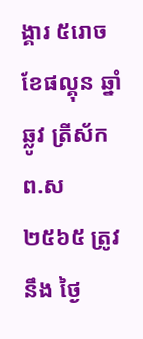ង្គារ ៥រោច ខែផល្គុន ឆ្នាំឆ្លូវ ត្រីស័ក ព.ស ២៥៦៥ ត្រូវនឹង ថ្ងៃ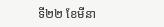ទី២២ ខែមីនា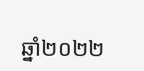ឆ្នាំ២០២២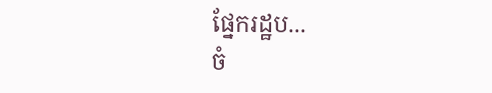ផ្នែករដ្ឋប...
ចំ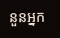នួនអ្នក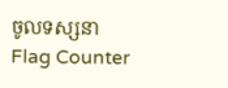ចូលទស្សនា
Flag Counter